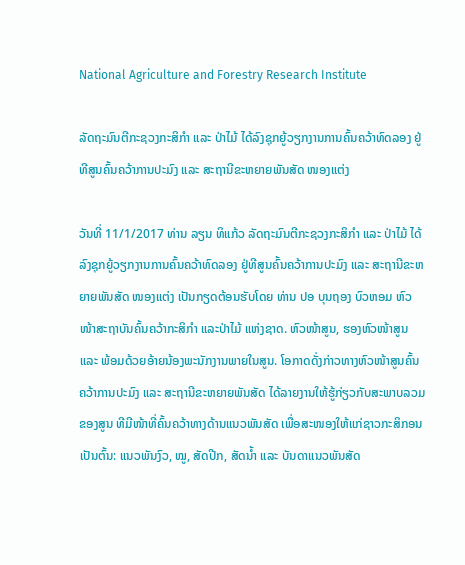National Agriculture and Forestry Research Institute

ລັດຖະມົນຕີກະຊວງກະສິກຳ ແລະ ປ່າໄມ້ ໄດ້ລົງຊຸກຍູ້ວຽກງານການຄົ້ນຄວ້າທົດລອງ ຢູ່ທີສູນຄົ້ນຄວ້າການປະມົງ ແລະ ສະຖານີຂະຫຍາຍພັນສັດ ໜອງແຕ່ງ

ວັນທີ່ 11/1/2017 ທ່ານ ລຽນ ທິແກ້ວ ລັດຖະມົນຕີກະຊວງກະສິກຳ ແລະ ປ່າໄມ້ ໄດ້ລົງຊຸກຍູ້ວຽກງານການຄົ້ນຄວ້າທົດລອງ ຢູ່ທີສູນຄົ້ນຄວ້າການປະມົງ ແລະ ສະຖານີຂະຫຍາຍພັນສັດ ໜອງແຕ່ງ ເປັນກຽດຕ້ອນຮັບໂດຍ ທ່ານ ປອ ບຸນຖອງ ບົວຫອມ ຫົວໜ້າສະຖາບັນຄົ້ນຄວ້າກະສິກໍາ ແລະປ່າໄມ້ ແຫ່ງຊາດ. ຫົວໜ້າສູນ, ຮອງຫົວໜ້າສູນ ແລະ ພ້ອມດ້ວຍອ້າຍນ້ອງພະນັກງານພາຍໃນສູນ. ໂອກາດດັ່ງກ່າວທາງຫົວໜ້າສູນຄົ້ນຄວ້າການປະມົງ ແລະ ສະຖານີຂະຫຍາຍພັນສັດ ໄດ້ລາຍງານໃຫ້ຮູ້ກ່ຽວກັບສະພາບລວມຂອງສູນ ທີມີໜ້າທີ່ຄົ້ນຄວ້າທາງດ້ານແນວພັນສັດ ເພື່ອສະໜອງໃຫ້ແກ່ຊາວກະສິກອນ ເປັນຕົ້ນ: ແນວພັນງົວ, ໝູ, ສັດປີກ, ສັດນ້ຳ ແລະ ບັນດາແນວພັນສັດ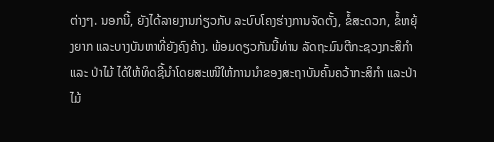ຕ່າງໆ. ນອກນີ້, ຍັງໄດ້ລາຍງານກ່ຽວກັບ ລະບົບໂຄງຮ່າງການຈັດຕັ້ງ, ຂໍ້ສະດວກ, ຂໍ້ຫຍຸ້ງຍາກ ແລະບາງບັນຫາທີ່ຍັງຄົງຄ້າງ. ພ້ອມດຽວກັນນີ້ທ່ານ ລັດຖະມົນຕີກະຊວງກະສິກຳ ແລະ ປ່າໄມ້ ໄດ້ໃຫ້ທິດຊີ້ນໍາໂດຍສະເໜີໃຫ້ການນໍາຂອງສະຖາບັນຄົ້ນຄວ້າກະສິກໍາ ແລະປ່າໄມ້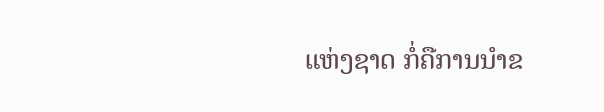ແຫ່ງຊາດ ກໍ່ຄືການນໍາຂ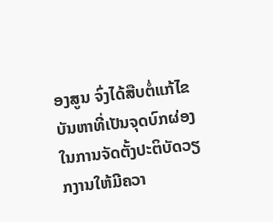ອງສູນ ຈົ່ງໄດ້ສືບຕໍ່ແກ້ໄຂບັນຫາທີ່ເປັນຈຸດບົກຜ່ອງ ໃນການຈັດຕັ້ງປະຕິບັດວຽກງານໃຫ້ມີຄວາ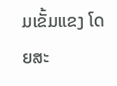ມເຂັ້ມແຂງ ໂດຍສະ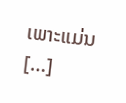ເພາະແມ່ນ […]